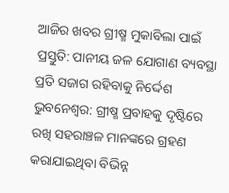ଆଜିର ଖବର ଗ୍ରୀଷ୍ମ ମୁକାବିଲା ପାଇଁ ପ୍ରସ୍ତୁତି: ପାନୀୟ ଜଳ ଯୋଗାଣ ବ୍ୟବସ୍ଥା ପ୍ରତି ସଜାଗ ରହିବାକୁ ନିର୍ଦ୍ଦେଶ ଭୁବନେଶ୍ବର: ଗ୍ରୀଷ୍ମ ପ୍ରବାହକୁ ଦୃଷ୍ଟିରେ ରଖି ସହରାଞ୍ଚଳ ମାନଙ୍କରେ ଗ୍ରହଣ କରାଯାଇଥିବା ବିଭିନ୍ନ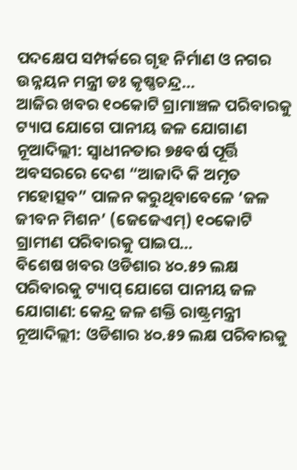ପଦକ୍ଷେପ ସମ୍ପର୍କରେ ଗୃହ ନିର୍ମାଣ ଓ ନଗର ଉନ୍ନୟନ ମନ୍ତ୍ରୀ ଡଃ କୃଷ୍ଣଚନ୍ଦ୍ର…
ଆଜିର ଖବର ୧୦କୋଟି ଗ୍ରାମାଞ୍ଚଳ ପରିବାରକୁ ଟ୍ୟାପ ଯୋଗେ ପାନୀୟ ଜଳ ଯୋଗାଣ ନୂଆଦିଲ୍ଲୀ: ସ୍ୱାଧୀନତାର ୭୫ବର୍ଷ ପୂର୍ତ୍ତି ଅବସରରେ ଦେଶ “ଆଜାଦି କି ଅମୃତ ମହୋତ୍ସବ” ପାଳନ କରୁଥିବାବେଳେ ‘ଜଳ ଜୀବନ ମିଶନ’ (ଜେଜେଏମ୍) ୧୦କୋଟି ଗ୍ରାମୀଣ ପରିବାରକୁ ପାଇପ…
ବିଶେଷ ଖବର ଓଡିଶାର ୪୦.୫୨ ଲକ୍ଷ ପରିବାରକୁ ଟ୍ୟାପ୍ ଯୋଗେ ପାନୀୟ ଜଳ ଯୋଗାଣ: କେନ୍ଦ୍ର ଜଳ ଶକ୍ତି ରାଷ୍ଟ୍ରମନ୍ତ୍ରୀ ନୂଆଦିଲ୍ଲୀ: ଓଡିଶାର ୪୦.୫୨ ଲକ୍ଷ ପରିବାରକୁ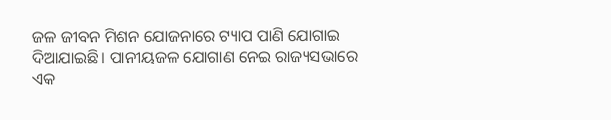ଜଳ ଜୀବନ ମିଶନ ଯୋଜନାରେ ଟ୍ୟାପ ପାଣି ଯୋଗାଇ ଦିଆଯାଇଛି। ପାନୀୟଜଳ ଯୋଗାଣ ନେଇ ରାଜ୍ୟସଭାରେ ଏକ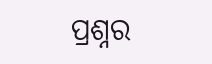ପ୍ରଶ୍ନର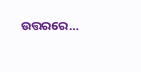ଉତ୍ତରରେ…